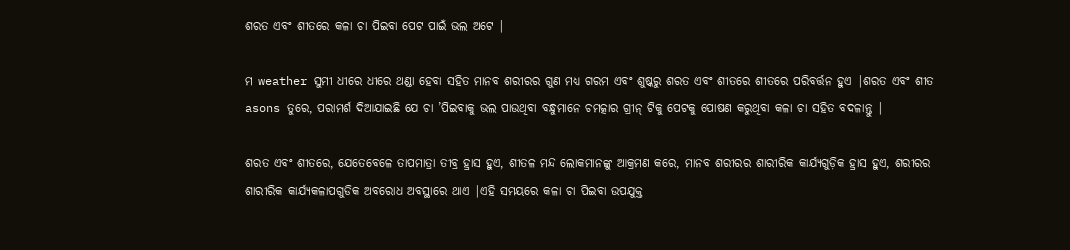ଶରତ ଏବଂ ଶୀତରେ କଳା ଚା ପିଇବା ପେଟ ପାଇଁ ଭଲ ଅଟେ |

ମ weather ସୁମୀ ଧୀରେ ଧୀରେ ଥଣ୍ଡା ହେବା ସହିତ ମାନବ ଶରୀରର ଗୁଣ ମଧ୍ୟ ଗରମ ଏବଂ ଶୁଷ୍କରୁ ଶରତ ଏବଂ ଶୀତରେ ଶୀତରେ ପରିବର୍ତ୍ତନ ହୁଏ |ଶରତ ଏବଂ ଶୀତ asons ତୁରେ, ପରାମର୍ଶ ଦିଆଯାଇଛି ଯେ ଚା ’ପିଇବାକୁ ଭଲ ପାଉଥିବା ବନ୍ଧୁମାନେ ଚମତ୍କାର ଗ୍ରୀନ୍ ଟିକୁ ପେଟକୁ ପୋଷଣ କରୁଥିବା କଳା ଚା ସହିତ ବଦଳାନ୍ତୁ |

ଶରତ ଏବଂ ଶୀତରେ, ଯେତେବେଳେ ତାପମାତ୍ରା ତୀବ୍ର ହ୍ରାସ ହୁଏ, ଶୀତଳ ମନ୍ଦ ଲୋକମାନଙ୍କୁ ଆକ୍ରମଣ କରେ, ମାନବ ଶରୀରର ଶାରୀରିକ କାର୍ଯ୍ୟଗୁଡ଼ିକ ହ୍ରାସ ହୁଏ, ଶରୀରର ଶାରୀରିକ କାର୍ଯ୍ୟକଳାପଗୁଡିକ ଅବରୋଧ ଅବସ୍ଥାରେ ଥାଏ |ଏହି ସମୟରେ କଳା ଚା ପିଇବା ଉପଯୁକ୍ତ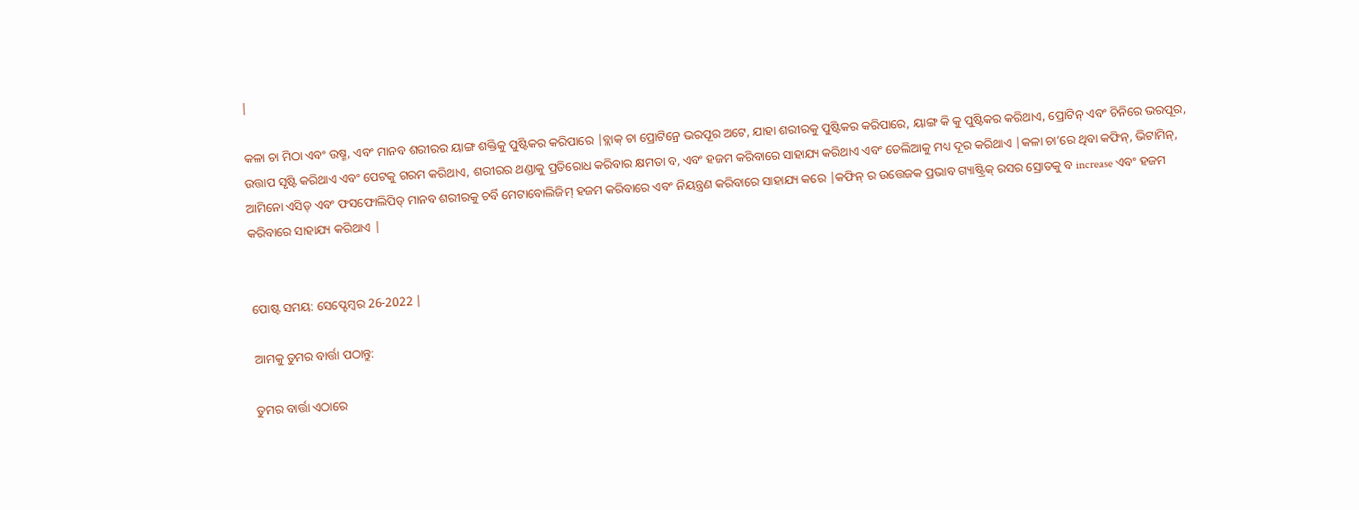|

କଳା ଚା ମିଠା ଏବଂ ଉଷ୍ମ, ଏବଂ ମାନବ ଶରୀରର ୟାଙ୍ଗ ଶକ୍ତିକୁ ପୁଷ୍ଟିକର କରିପାରେ |ବ୍ଲାକ୍ ଚା ପ୍ରୋଟିନ୍ରେ ଭରପୂର ଅଟେ, ଯାହା ଶରୀରକୁ ପୁଷ୍ଟିକର କରିପାରେ, ୟାଙ୍ଗ କି କୁ ପୁଷ୍ଟିକର କରିଥାଏ, ପ୍ରୋଟିନ୍ ଏବଂ ଚିନିରେ ଭରପୂର, ଉତ୍ତାପ ସୃଷ୍ଟି କରିଥାଏ ଏବଂ ପେଟକୁ ଗରମ କରିଥାଏ, ଶରୀରର ଥଣ୍ଡାକୁ ପ୍ରତିରୋଧ କରିବାର କ୍ଷମତା ବ, ଏବଂ ହଜମ କରିବାରେ ସାହାଯ୍ୟ କରିଥାଏ ଏବଂ ତେଲିଆକୁ ମଧ୍ୟ ଦୂର କରିଥାଏ |କଳା ଚା’ରେ ଥିବା କଫିନ୍, ଭିଟାମିନ୍, ଆମିନୋ ଏସିଡ୍ ଏବଂ ଫସଫୋଲିପିଡ୍ ମାନବ ଶରୀରକୁ ଚର୍ବି ମେଟାବୋଲିଜିମ୍ ହଜମ କରିବାରେ ଏବଂ ନିୟନ୍ତ୍ରଣ କରିବାରେ ସାହାଯ୍ୟ କରେ |କଫିନ୍ ର ଉତ୍ତେଜକ ପ୍ରଭାବ ଗ୍ୟାଷ୍ଟ୍ରିକ୍ ରସର ସ୍ରୋତକୁ ବ increase ଏବଂ ହଜମ କରିବାରେ ସାହାଯ୍ୟ କରିଥାଏ |


ପୋଷ୍ଟ ସମୟ: ସେପ୍ଟେମ୍ବର 26-2022 |

ଆମକୁ ତୁମର ବାର୍ତ୍ତା ପଠାନ୍ତୁ:

ତୁମର ବାର୍ତ୍ତା ଏଠାରେ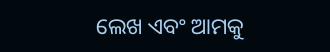ଲେଖ ଏବଂ ଆମକୁ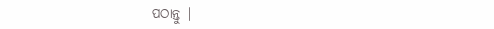ପଠାନ୍ତୁ |